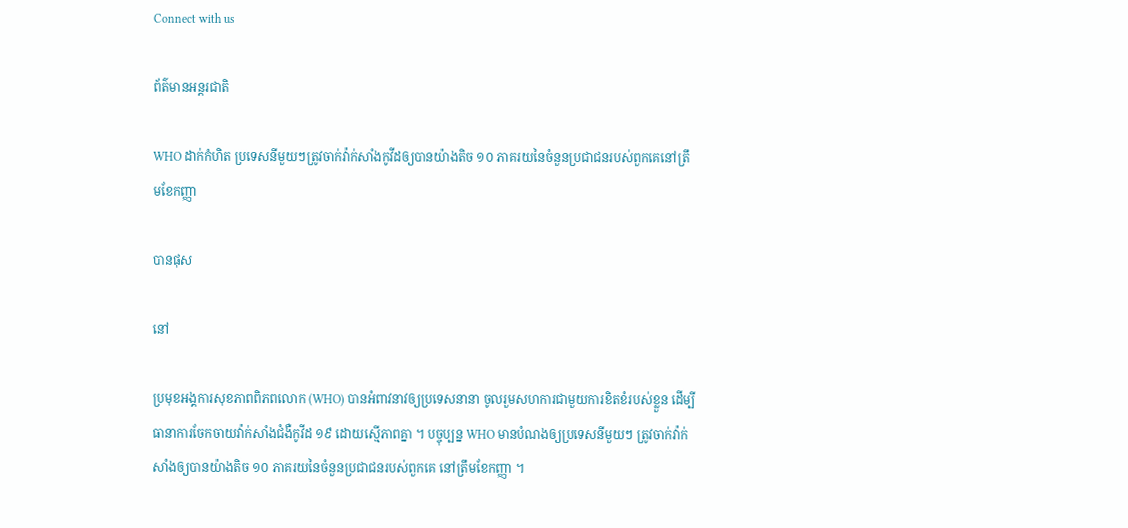Connect with us

ព័ត៌មានអន្ដរជាតិ

WHO ដាក់កំហិត ប្រទេសនីមួយៗត្រូវចាក់វ៉ាក់សាំងកូវីដឲ្យបានយ៉ាងតិច ១០ ភាគរយនៃចំនួនប្រជាជនរបស់ពួកគេនៅត្រឹមខែកញ្ញា

បានផុស

នៅ

ប្រមុខអង្គការសុខភាពពិភពលោក (WHO) បានអំពាវនាវឲ្យប្រទេសនានា ចូលរួមសហការជាមួយការខិតខំរបស់ខ្លួន ដើម្បីធានាការចែកចាយវ៉ាក់សាំងជំងឺកូវីដ ១៩ ដោយស្មើភាពគ្នា ។ បច្ចុប្បន្ន WHO មានបំណងឲ្យប្រទេសនីមួយៗ ត្រូវចាក់វ៉ាក់សាំងឲ្យបានយ៉ាងតិច ១០ ភាគរយនៃចំនួនប្រជាជនរបស់ពួកគេ នៅត្រឹមខែកញ្ញា ។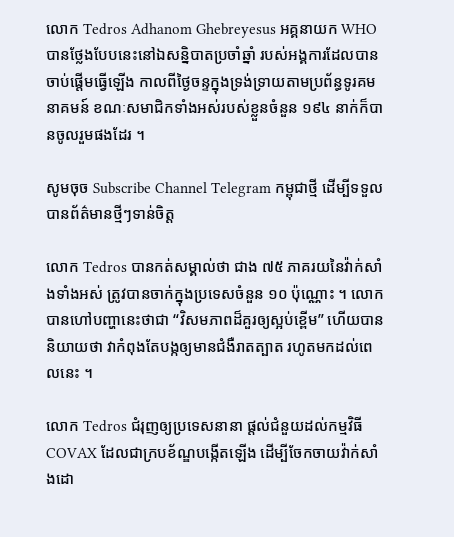លោក Tedros Adhanom Ghebreyesus អគ្គនាយក WHO បានថ្លែងបែបនេះនៅឯសន្និបាតប្រចាំឆ្នាំ របស់អង្គការដែលបានចាប់ផ្តើមធ្វើឡើង កាលពីថ្ងៃចន្ទក្នុងទ្រង់ទ្រាយតាមប្រព័ន្ធទូរគមនាគមន៍ ខណៈសមាជិកទាំងអស់របស់ខ្លួនចំនួន ១៩៤ នាក់ក៏បានចូលរួមផងដែរ ។

សូមចុច Subscribe Channel Telegram កម្ពុជាថ្មី ដើម្បីទទួលបានព័ត៌មានថ្មីៗទាន់ចិត្ត

លោក Tedros បានកត់សម្គាល់ថា ជាង ៧៥ ភាគរយនៃវ៉ាក់សាំងទាំងអស់ ត្រូវបានចាក់ក្នុងប្រទេសចំនួន ១០ ប៉ុណ្ណោះ ។ លោកបានហៅបញ្ហានេះថាជា “វិសមភាពដ៏គួរឲ្យស្អប់ខ្ពើម” ហើយបាននិយាយថា វាកំពុងតែបង្កឲ្យមានជំងឺរាតត្បាត រហូតមកដល់ពេលនេះ ។

លោក Tedros ជំរុញឲ្យប្រទេសនានា ផ្តល់ជំនួយដល់កម្មវិធី COVAX ដែលជាក្របខ័ណ្ឌបង្កើតឡើង ដើម្បីចែកចាយវ៉ាក់សាំងដោ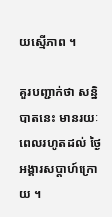យស្មើភាព ។

គួរបញ្ជាក់ថា សន្និបាតនេះ មានរយៈពេលរហូតដល់ ថ្ងៃអង្គារសប្តាហ៍ក្រោយ ។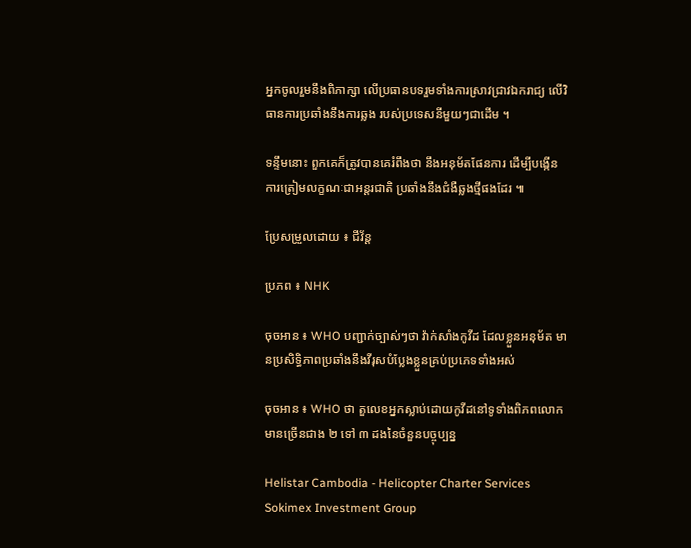អ្នកចូលរួមនឹងពិភាក្សា លើប្រធានបទរួមទាំងការស្រាវជ្រាវឯករាជ្យ លើវិធានការប្រឆាំងនឹងការឆ្លង របស់ប្រទេសនីមួយៗជាដើម ។

ទន្ទឹមនោះ ពួកគេក៏ត្រូវបានគេរំពឹងថា នឹងអនុម័តផែនការ ដើម្បីបង្កើនការត្រៀមលក្ខណៈជាអន្តរជាតិ ប្រឆាំងនឹងជំងឺឆ្លងថ្មីផងដែរ ៕

ប្រែសម្រួលដោយ ៖ ជីវ័ន្ត

ប្រភព ៖ NHK

ចុចអាន ៖ WHO បញ្ជាក់ច្បាស់ៗថា វ៉ាក់សាំងកូវីដ ដែលខ្លួនអនុម័ត មានប្រសិទ្ធិភាពប្រឆាំងនឹងវីរុសបំប្លែងខ្លួនគ្រប់ប្រភេទទាំងអស់

ចុចអាន ៖ WHO ថា តួលេខអ្នកស្លាប់ដោយកូវីដនៅទូទាំងពិភពលោក មានច្រើនជាង ២ ទៅ ៣ ដងនៃចំនួនបច្ចុប្បន្ន

Helistar Cambodia - Helicopter Charter Services
Sokimex Investment Group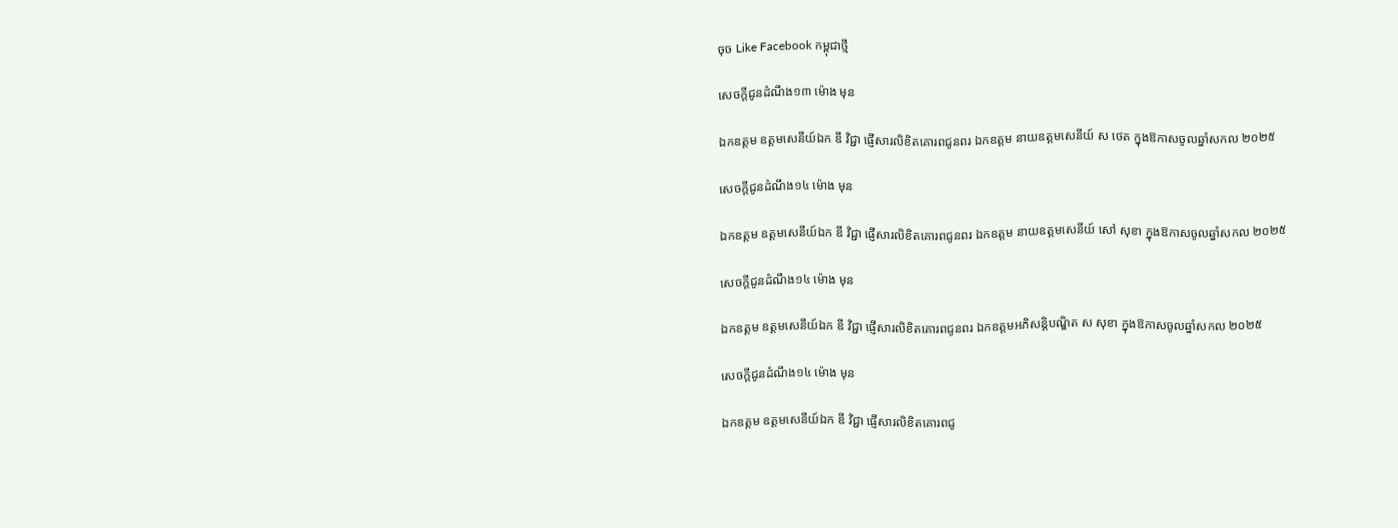ចុច Like Facebook កម្ពុជាថ្មី

សេចក្ដីជូនដំណឹង១៣ ម៉ោង មុន

ឯកឧត្តម ឧត្តមសេនីយ៍ឯក ឌី វិជ្ជា ផ្ញើសារលិខិតគោរពជូនពរ ឯកឧត្ដម នាយឧត្តមសេនីយ៍ ស ថេត ក្នុងឱកាសចូលឆ្នាំសកល ២០២៥

សេចក្ដីជូនដំណឹង១៤ ម៉ោង មុន

ឯកឧត្តម ឧត្តមសេនីយ៍ឯក ឌី វិជ្ជា ផ្ញើសារលិខិតគោរពជូនពរ ឯកឧត្ដម នាយឧត្ដមសេនីយ៍ សៅ សុខា ក្នុងឱកាសចូលឆ្នាំសកល ២០២៥

សេចក្ដីជូនដំណឹង១៤ ម៉ោង មុន

ឯកឧត្តម ឧត្តមសេនីយ៍ឯក ឌី វិជ្ជា ផ្ញើសារលិខិតគោរពជូនពរ ឯកឧត្ដមអភិសន្តិបណ្ឌិត ស សុខា ក្នុងឱកាសចូលឆ្នាំសកល ២០២៥

សេចក្ដីជូនដំណឹង១៤ ម៉ោង មុន

ឯកឧត្តម ឧត្តមសេនីយ៍ឯក ឌី វិជ្ជា ផ្ញើសារលិខិតគោរពជូ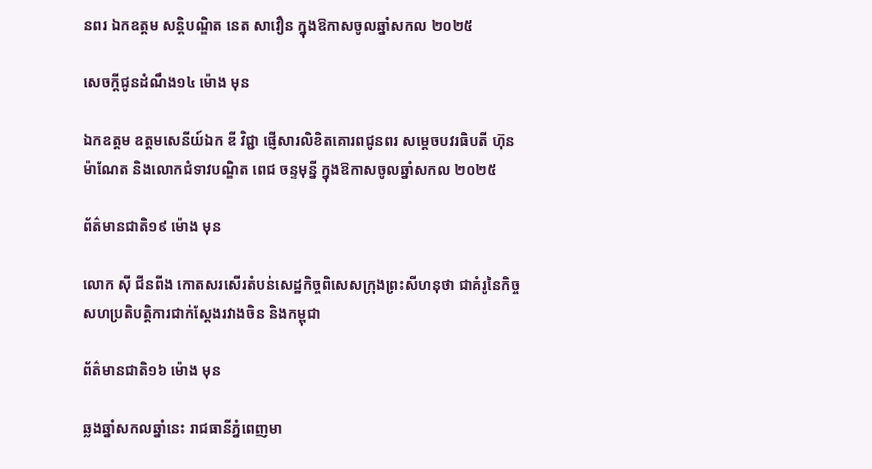នពរ ឯកឧត្តម សន្តិបណ្ឌិត នេត សាវឿន ក្នុងឱកាសចូលឆ្នាំសកល ២០២៥

សេចក្ដីជូនដំណឹង១៤ ម៉ោង មុន

ឯកឧត្តម ឧត្តមសេនីយ៍ឯក ឌី វិជ្ជា ផ្ញើសារលិខិតគោរពជូនពរ សម្ដេចបវរធិបតី ហ៊ុន ម៉ាណែត និងលោកជំទាវបណ្ឌិត ពេជ ចន្ទមុន្នី ក្នុងឱកាសចូលឆ្នាំសកល ២០២៥

ព័ត៌មានជាតិ១៩ ម៉ោង មុន

លោក ស៊ី ជីនពីង កោតសរសើរតំបន់សេដ្ឋកិច្ចពិសេសក្រុងព្រះសីហនុថា ជាគំរូនៃកិច្ចសហប្រតិបត្តិការជាក់ស្តែងរវាងចិន និងកម្ពុជា

ព័ត៌មានជាតិ១៦ ម៉ោង មុន

ឆ្លងឆ្នាំសកលឆ្នាំនេះ រាជធានីភ្នំពេញមា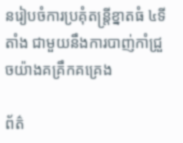នរៀបចំការប្រគុំតន្រ្តីខ្នាតធំ ៤ទីតាំង ជាមួយនឹងការបាញ់កាំជ្រួចយ៉ាងគគ្រឹកគគ្រេង

ព័ត៌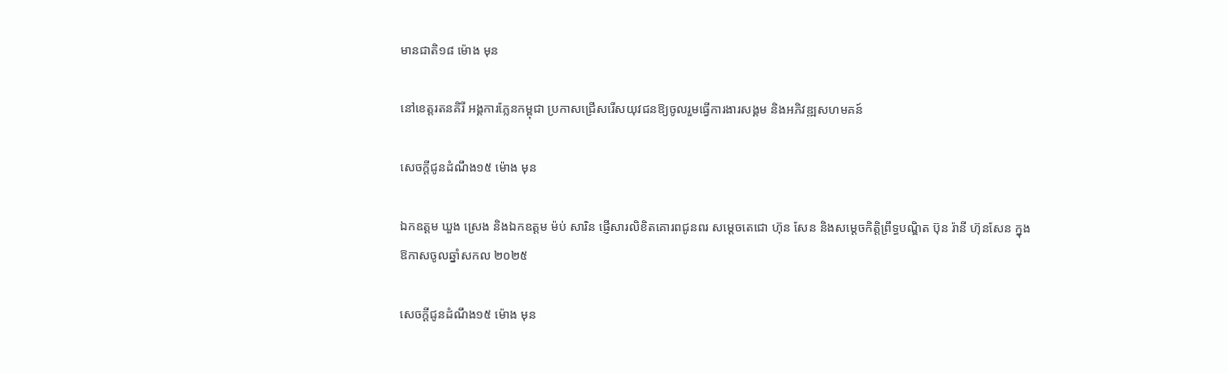មានជាតិ១៨ ម៉ោង មុន

នៅខេត្តរតនគិរី អង្គការភ្លែនកម្ពុជា ប្រកាសជ្រើសរើសយុវជនឱ្យចូលរួមធ្វើការងារសង្គម និងអភិវឌ្ឍសហមគន៍

សេចក្ដីជូនដំណឹង១៥ ម៉ោង មុន

ឯកឧត្តម ឃួង ស្រេង និងឯកឧត្ដម ម៉ប់ សារិន ផ្ញើសារលិខិតគោរពជូនពរ សម្ដេចតេជោ ហ៊ុន សែន និងសម្ដេចកិត្តិព្រឹទ្ធបណ្ឌិត ប៊ុន រ៉ានី ហ៊ុនសែន ក្នុងឱកាសចូលឆ្នាំសកល ២០២៥

សេចក្ដីជូនដំណឹង១៥ ម៉ោង មុន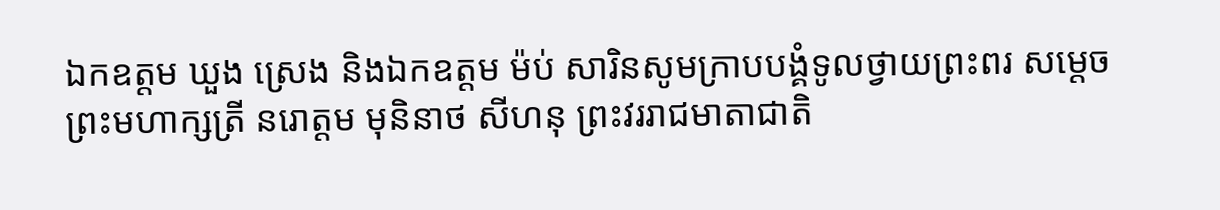ឯកឧត្តម ឃួង ស្រេង និងឯកឧត្ដម ម៉ប់ សារិនសូមក្រាបបង្គំទូលថ្វាយព្រះពរ សម្ដេចព្រះមហាក្សត្រី នរោត្ដម មុនិនាថ សីហនុ ព្រះវររាជមាតាជាតិ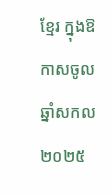ខ្មែរ ក្នុងឱកាសចូលឆ្នាំសកល ២០២៥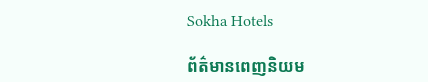Sokha Hotels

ព័ត៌មានពេញនិយម